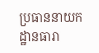ប្រធាននាយកដ្ឋានធារា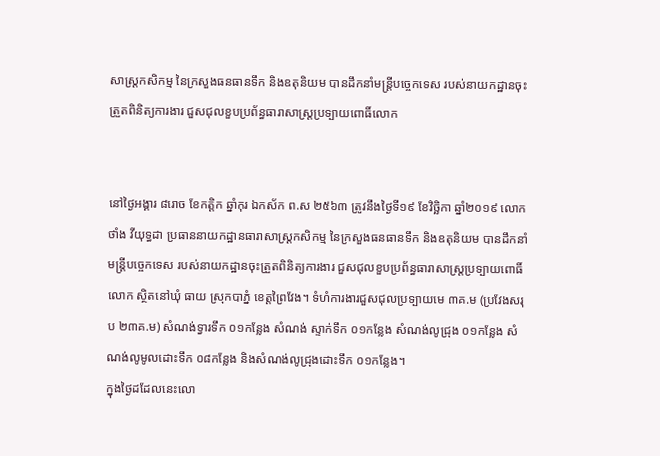សាស្ត្រកសិកម្ម នៃក្រសួងធនធានទឹក និងឧតុនិយម បានដឹកនាំមន្រ្តីបច្ចេកទេស របស់នាយកដ្ឋានចុះត្រួតពិនិត្យការងារ ជួសជុលខួបប្រព័ន្ធធារាសាស្ត្រប្រទ្បាយពោធិ៍លោក


នៅថ្ងៃអង្គារ ៨រោច ខែកត្តិក ឆ្នាំកុរ ឯកស័ក ព.ស ២៥៦៣ ត្រូវនឹងថ្ងៃទី១៩ ខែវិច្ឆិកា ឆ្នាំ២០១៩ លោក ថាំង វីយុទ្ធដា ប្រធាននាយកដ្ឋានធារាសាស្ត្រកសិកម្ម នៃក្រសួងធនធានទឹក និងឧតុនិយម បានដឹកនាំមន្រ្តីបច្ចេកទេស របស់នាយកដ្ឋានចុះត្រួតពិនិត្យការងារ ជួសជុលខួបប្រព័ន្ធធារាសាស្ត្រប្រទ្បាយពោធិ៍លោក ស្ថិតនៅឃុំ ធាយ ស្រុកបាភ្នំ ខេត្តព្រៃវែង។ ទំហំការងារជួសជុលប្រទ្បាយមេ ៣គ.ម (ប្រវែងសរុប ២៣គ.ម) សំណង់ទ្វារទឹក ០១កន្លែង សំណង់ ស្ទាក់ទឹក ០១កន្លែង សំណង់លូជ្រុង ០១កន្លែង សំណង់លូមូលដោះទឹក ០៨កន្លែង និងសំណង់លូជ្រុងដោះទឹក ០១កន្លែង។
ក្នុងថ្ងៃដដែលនេះលោ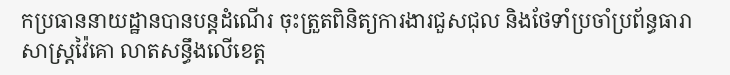កប្រធាននាយដ្ឋានបានបន្តដំណើរ ចុះត្រួតពិនិត្យការងារជួសជុល និងថែទាំប្រចាំប្រព័ន្ធធារាសាស្ត្រវ៉ៃគោ លាតសន្ធឹងលើខេត្ត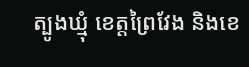ត្បូងឃ្មុំ ខេត្តព្រៃវែង និងខេ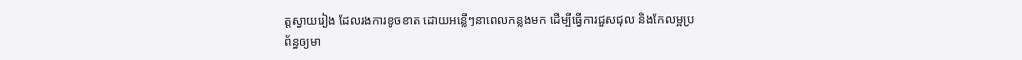ត្តស្វាយរៀង ដែលរងការខូចខាត ដោយអន្លើៗនាពេលកន្លងមក ដើម្បីធ្វើការជួសជុល និងកែលម្អប្រព័ន្ធឲ្យមា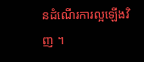នដំណើរការល្អឡើងវិញ ។